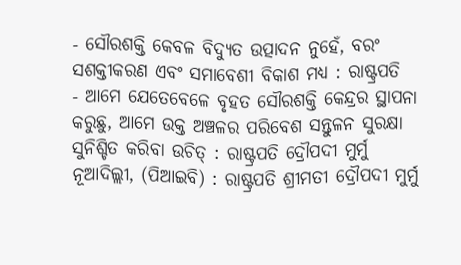- ସୌରଶକ୍ତି କେବଳ ବିଦ୍ୟୁତ ଉତ୍ପାଦନ ନୁହେଁ, ବରଂ ସଶକ୍ତୀକରଣ ଏବଂ ସମାବେଶୀ ବିକାଶ ମଧ୍ୟ : ରାଷ୍ଟ୍ରପତି
- ଆମେ ଯେତେବେଳେ ବୃହତ ସୌରଶକ୍ତି କେନ୍ଦ୍ରର ସ୍ଥାପନା କରୁଛୁ, ଆମେ ଉକ୍ତ ଅଞ୍ଚଳର ପରିବେଶ ସନ୍ତୁଳନ ସୁରକ୍ଷା ସୁନିଶ୍ଚିତ କରିବା ଉଚିତ୍ : ରାଷ୍ଟ୍ରପତି ଦ୍ରୌପଦୀ ମୁର୍ମୁ
ନୂଆଦିଲ୍ଲୀ, (ପିଆଇବି) : ରାଷ୍ଟ୍ରପତି ଶ୍ରୀମତୀ ଦ୍ରୌପଦୀ ମୁର୍ମୁ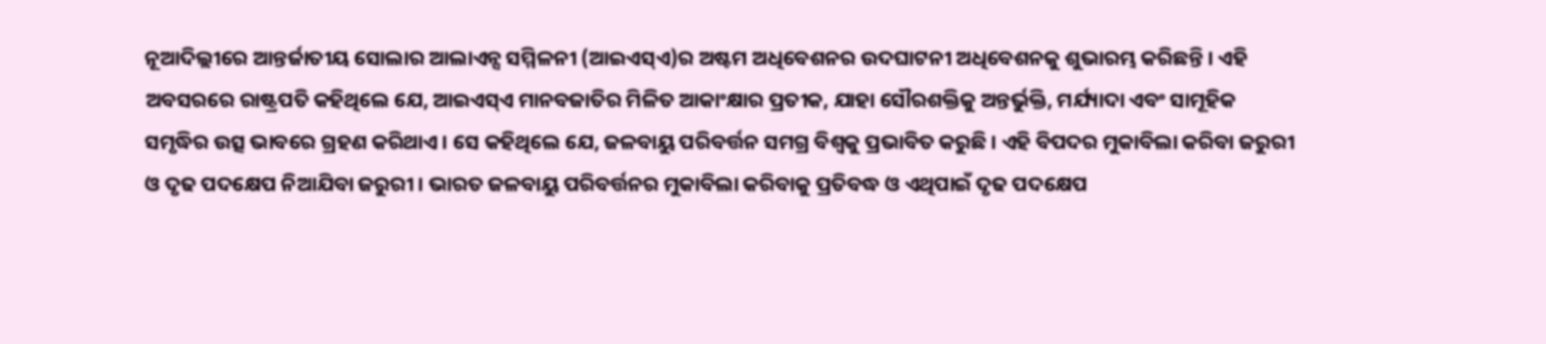ନୂଆଦିଲ୍ଲୀରେ ଆନ୍ତର୍ଜାତୀୟ ସୋଲାର ଆଲାଏନ୍ସ ସମ୍ମିଳନୀ (ଆଇଏସ୍ଏ)ର ଅଷ୍ଟମ ଅଧିବେଶନର ଉଦଘାଟନୀ ଅଧିବେଶନକୁ ଶୁଭାରମ୍ଭ କରିଛନ୍ତି । ଏହି ଅବସରରେ ରାଷ୍ଟ୍ରପତି କହିଥିଲେ ଯେ, ଆଇଏସ୍ଏ ମାନବଜାତିର ମିଳିତ ଆକାଂକ୍ଷାର ପ୍ରତୀକ, ଯାହା ସୌରଶକ୍ତିକୁ ଅନ୍ତର୍ଭୁକ୍ତି, ମର୍ଯ୍ୟାଦା ଏବଂ ସାମୂହିକ ସମୃଦ୍ଧିର ଉତ୍ସ ଭାବରେ ଗ୍ରହଣ କରିଥାଏ । ସେ କହିଥିଲେ ଯେ, ଜଳବାୟୁ ପରିବର୍ତ୍ତନ ସମଗ୍ର ବିଶ୍ୱକୁ ପ୍ରଭାବିତ କରୁଛି । ଏହି ବିପଦର ମୁକାବିଲା କରିବା ଜରୁରୀ ଓ ଦୃଢ ପଦକ୍ଷେପ ନିଆଯିବା ଜରୁରୀ । ଭାରତ ଜଳବାୟୁ ପରିବର୍ତ୍ତନର ମୁକାବିଲା କରିବାକୁ ପ୍ରତିବଦ୍ଧ ଓ ଏଥିପାଇଁ ଦୃଢ ପଦକ୍ଷେପ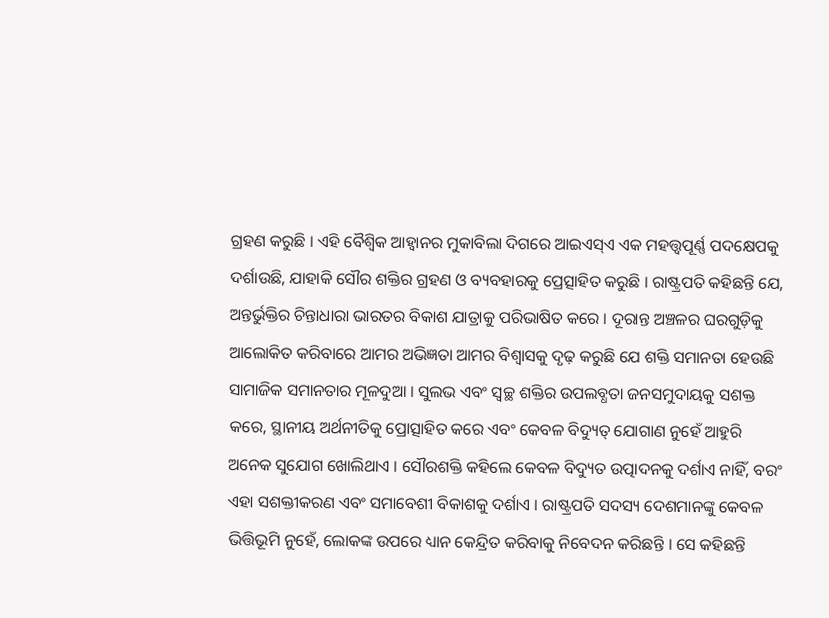ଗ୍ରହଣ କରୁଛି । ଏହି ବୈଶ୍ୱିକ ଆହ୍ୱାନର ମୁକାବିଲା ଦିଗରେ ଆଇଏସ୍ଏ ଏକ ମହତ୍ତ୍ବପୂର୍ଣ୍ଣ ପଦକ୍ଷେପକୁ ଦର୍ଶାଉଛି, ଯାହାକି ସୌର ଶକ୍ତିର ଗ୍ରହଣ ଓ ବ୍ୟବହାରକୁ ପ୍ରେତ୍ସାହିତ କରୁଛି । ରାଷ୍ଟ୍ରପତି କହିଛନ୍ତି ଯେ, ଅନ୍ତର୍ଭୁକ୍ତିର ଚିନ୍ତାଧାରା ଭାରତର ବିକାଶ ଯାତ୍ରାକୁ ପରିଭାଷିତ କରେ । ଦୂରାନ୍ତ ଅଞ୍ଚଳର ଘରଗୁଡ଼ିକୁ ଆଲୋକିତ କରିବାରେ ଆମର ଅଭିଜ୍ଞତା ଆମର ବିଶ୍ୱାସକୁ ଦୃଢ଼ କରୁଛି ଯେ ଶକ୍ତି ସମାନତା ହେଉଛି ସାମାଜିକ ସମାନତାର ମୂଳଦୁଆ । ସୁଲଭ ଏବଂ ସ୍ୱଚ୍ଛ ଶକ୍ତିର ଉପଲବ୍ଧତା ଜନସମୁଦାୟକୁ ସଶକ୍ତ କରେ, ସ୍ଥାନୀୟ ଅର୍ଥନୀତିକୁ ପ୍ରୋତ୍ସାହିତ କରେ ଏବଂ କେବଳ ବିଦ୍ୟୁତ୍ ଯୋଗାଣ ନୁହେଁ ଆହୁରି ଅନେକ ସୁଯୋଗ ଖୋଲିଥାଏ । ସୌରଶକ୍ତି କହିଲେ କେବଳ ବିଦ୍ୟୁତ ଉତ୍ପାଦନକୁ ଦର୍ଶାଏ ନାହିଁ, ବରଂ ଏହା ସଶକ୍ତୀକରଣ ଏବଂ ସମାବେଶୀ ବିକାଶକୁ ଦର୍ଶାଏ । ରାଷ୍ଟ୍ରପତି ସଦସ୍ୟ ଦେଶମାନଙ୍କୁ କେବଳ ଭିତ୍ତିଭୂମି ନୁହେଁ, ଲୋକଙ୍କ ଉପରେ ଧ୍ୟାନ କେନ୍ଦ୍ରିତ କରିବାକୁ ନିବେଦନ କରିଛନ୍ତି । ସେ କହିଛନ୍ତି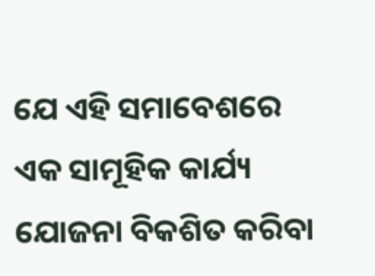ଯେ ଏହି ସମାବେଶରେ ଏକ ସାମୂହିକ କାର୍ଯ୍ୟ ଯୋଜନା ବିକଶିତ କରିବା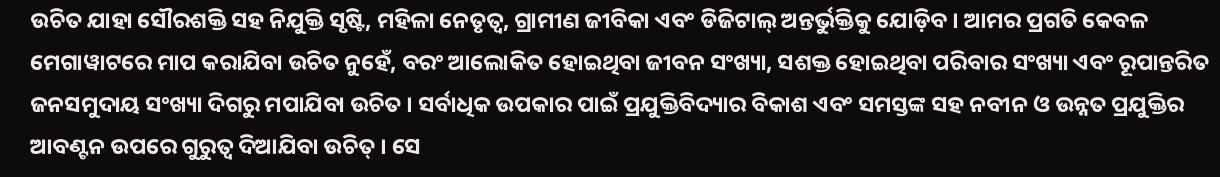ଉଚିତ ଯାହା ସୌରଶକ୍ତି ସହ ନିଯୁକ୍ତି ସୃଷ୍ଟି, ମହିଳା ନେତୃତ୍ୱ, ଗ୍ରାମୀଣ ଜୀବିକା ଏବଂ ଡିଜିଟାଲ୍ ଅନ୍ତର୍ଭୁକ୍ତିକୁ ଯୋଡ଼ିବ । ଆମର ପ୍ରଗତି କେବଳ ମେଗାୱାଟରେ ମାପ କରାଯିବା ଉଚିତ ନୁହେଁ, ବରଂ ଆଲୋକିତ ହୋଇଥିବା ଜୀବନ ସଂଖ୍ୟା, ସଶକ୍ତ ହୋଇଥିବା ପରିବାର ସଂଖ୍ୟା ଏବଂ ରୂପାନ୍ତରିତ ଜନସମୁଦାୟ ସଂଖ୍ୟା ଦିଗରୁ ମପାଯିବା ଉଚିତ । ସର୍ବାଧିକ ଉପକାର ପାଇଁ ପ୍ରଯୁକ୍ତିବିଦ୍ୟାର ବିକାଶ ଏବଂ ସମସ୍ତଙ୍କ ସହ ନବୀନ ଓ ଉନ୍ନତ ପ୍ରଯୁକ୍ତିର ଆବଣ୍ଟନ ଉପରେ ଗୁରୁତ୍ୱ ଦିଆଯିବା ଉଚିତ୍ । ସେ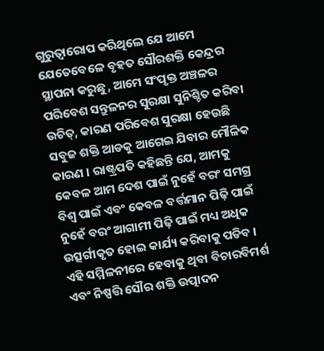ଗୁରୁତ୍ୱାରୋପ କରିଥିଲେ ଯେ ଆମେ ଯେତେବେଳେ ବୃହତ ସୌରଶକ୍ତି କେନ୍ଦ୍ରର ସ୍ଥାପନା କରୁଛୁ, ଆମେ ସଂପୃକ୍ତ ଅଞ୍ଚଳର ପରିବେଶ ସନ୍ତୁଳନର ସୁରକ୍ଷା ସୁନିଶ୍ଚିତ କରିବା ଉଚିତ୍, କାରଣ ପରିବେଶ ସୁରକ୍ଷା ହେଉଛି ସବୁଜ ଶକ୍ତି ଆଡକୁ ଆଗେଇ ଯିବାର ମୌଳିକ କାରଣ । ରାଷ୍ଟ୍ରପତି କହିଛନ୍ତି ଯେ, ଆମକୁ କେବଳ ଆମ ଦେଶ ପାଇଁ ନୁହେଁ ବରଂ ସମଗ୍ର ବିଶ୍ୱ ପାଇଁ ଏବଂ କେବଳ ବର୍ତ୍ତମାନ ପିଢ଼ି ପାଇଁ ନୁହେଁ ବରଂ ଆଗାମୀ ପିଢ଼ି ପାଇଁ ମଧ୍ୟ ଅଧିକ ଉତ୍ସର୍ଗୀକୃତ ହୋଇ କାର୍ଯ୍ୟ କରିବାକୁ ପଡିବ । ଏହି ସମ୍ମିଳନୀରେ ହେବାକୁ ଥିବା ବିଚାରବିମର୍ଶ ଏବଂ ନିଷ୍ପତ୍ତି ସୌର ଶକ୍ତି ଉତ୍ପାଦନ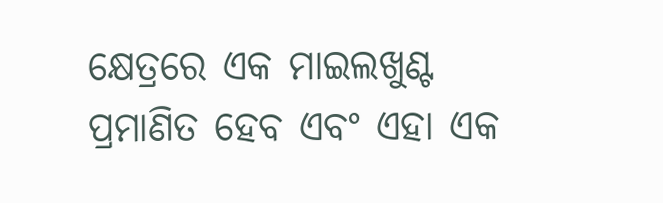କ୍ଷେତ୍ରରେ ଏକ ମାଇଲଖୁଣ୍ଟ ପ୍ରମାଣିତ ହେବ ଏବଂ ଏହା ଏକ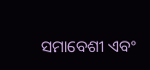ସମାବେଶୀ ଏବଂ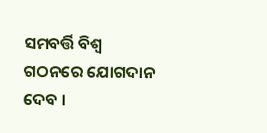ସମବର୍ତ୍ତି ବିଶ୍ୱ ଗଠନରେ ଯୋଗଦାନ ଦେବ ।